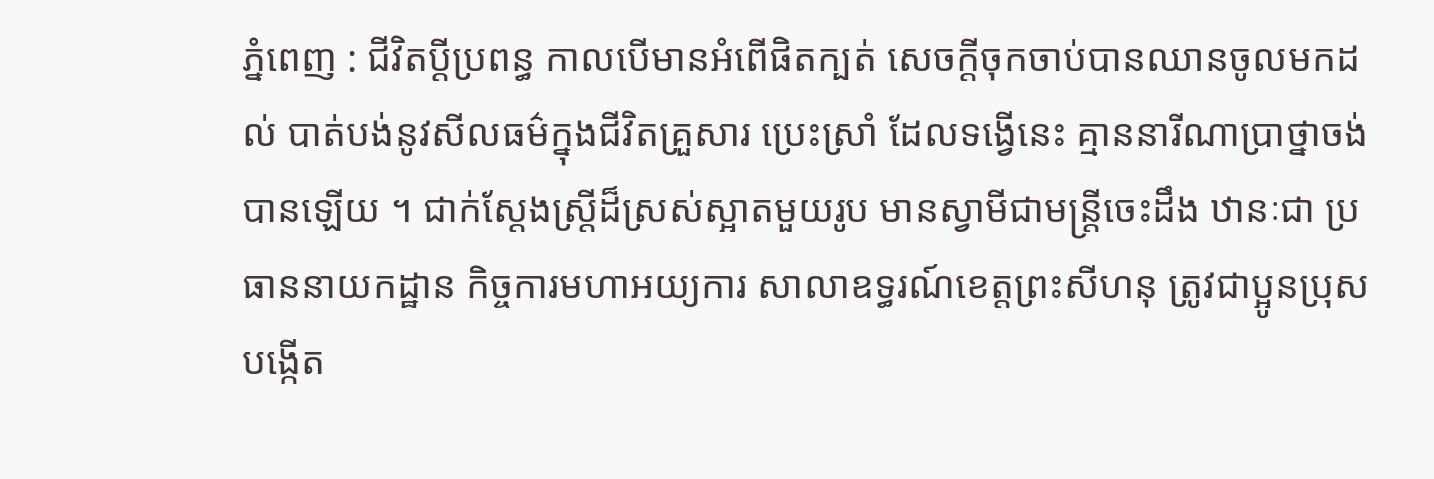ភ្នំពេញ : ជីវិតប្ដីប្រពន្ធ កាលបើមានអំពើផិតក្បត់ សេចក្តីចុកចាប់បានឈានចូលមកដល់ បាត់បង់នូវសីលធម៌ក្នុងជីវិតគ្រួសារ ប្រេះស្រាំ ដែលទង្វើនេះ គ្មាននារីណាប្រាថ្នាចង់បានឡើយ ។ ជាក់ស្ដែងស្ត្រីដ៏ស្រស់ស្អាតមួយរូប មានស្វាមីជាមន្ត្រីចេះដឹង ឋានៈជា ប្រធាននាយកដ្ឋាន កិច្ចការមហាអយ្យការ សាលាឧទ្ធរណ៍ខេត្តព្រះសីហនុ ត្រូវជាប្អូនប្រុសបង្កើត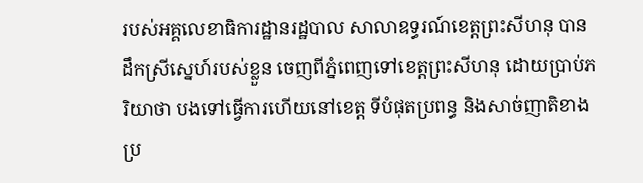របស់អគ្គលេខាធិការដ្ឋានរដ្ឋបាល សាលាឧទ្ធរណ៍ខេត្តព្រះសីហនុ បានដឹកស្រីស្នេហ៍របស់ខ្លួន ចេញពីភ្នំពេញទៅខេត្តព្រះសីហនុ ដោយប្រាប់ភរិយាថា បងទៅធ្វើការហើយនៅខេត្ត ទីបំផុតប្រពន្ធ និងសាច់ញាតិខាងប្រ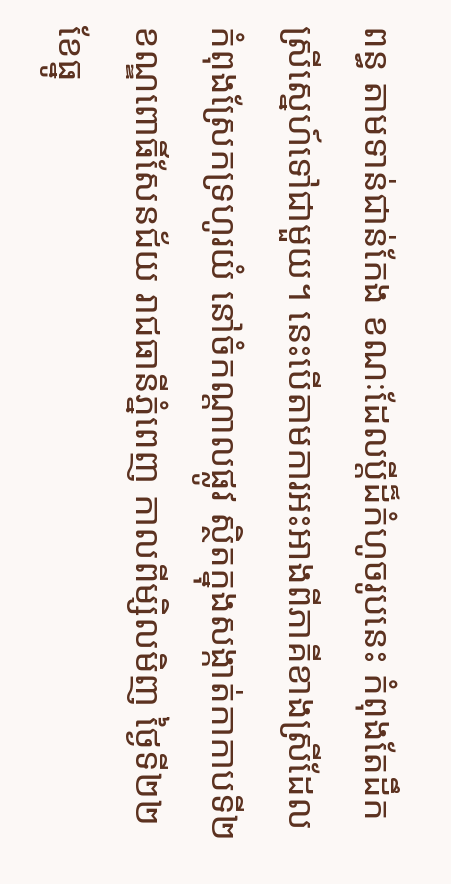ពន្ធ តាមទាន់ជាន់កែង ខណៈដែលប្ដីដ៏កំហូចរូបនេះ កំពុងតែដឹកស្រីស្នេហ៍ទៅជាមួយ។ នេះបើតាមការអះអាងពីភាគីខាងស្រីដែលកំពុងស្រែកទ្រហូរយំ នៅចំកណ្ដាលផ្លូវ ស្ថិតក្នុងសង្កាត់កាកាបទី២ ខណ្ឌពោធិ៍សែនជ័យ រាជធានីភ្នំពេញ កាលពីម្សិលមិញ ថ្ងៃទី២២ ខែធ្នូ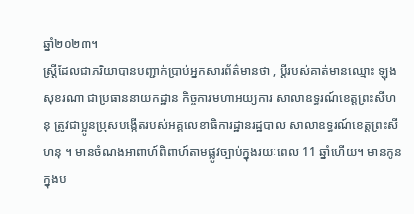ឆ្នាំ២០២៣។
ស្ត្រីដែលជាភរិយាបានបញ្ជាក់ប្រាប់អ្នកសារព័ត៌មានថា , ប្ដីរបស់គាត់មានឈ្មោះ ឡុង សុខរណា ជាប្រធាននាយកដ្ឋាន កិច្ចការមហាអយ្យការ សាលាឧទ្ធរណ៍ខេត្តព្រះសីហនុ ត្រូវជាប្អូនប្រុសបង្កើតរបស់អគ្គលេខាធិការដ្ឋានរដ្ឋបាល សាលាឧទ្ធរណ៍ខេត្តព្រះសីហនុ ។ មានចំណងអាពាហ៍ពិពាហ៍តាមផ្លូវច្បាប់ក្នុងរយៈពេល 11 ឆ្នាំហើយ។ មានកូនក្នុងប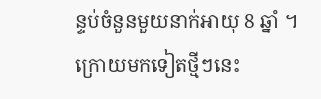ន្ទប់ចំនួនមួយនាក់អាយុ 8 ឆ្នាំ ។ ក្រោយមកទៀតថ្មីៗនេះ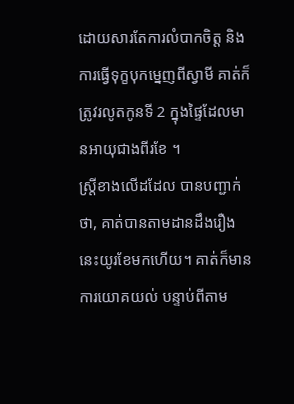ដោយសារតែការលំបាកចិត្ត និងការធ្វើទុក្ខបុកម្នេញពីស្វាមី គាត់ក៏ត្រូវរលូតកូនទី 2 ក្នុងផ្ទៃដែលមានអាយុជាងពីរខែ ។
ស្ត្រីខាងលើដដែល បានបញ្ជាក់ថា, គាត់បានតាមដានដឹងរឿងនេះយូរខែមកហើយ។ គាត់ក៏មានការយោគយល់ បន្ទាប់ពីតាម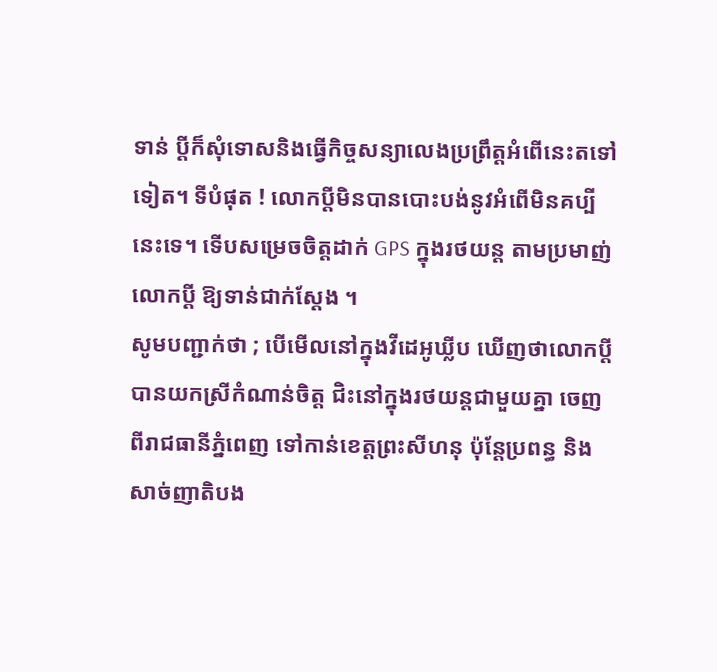ទាន់ ប្ដីក៏សុំទោសនិងធ្វើកិច្ចសន្យាលេងប្រព្រឹត្តអំពើនេះតទៅទៀត។ ទីបំផុត ! លោកប្ដីមិនបានបោះបង់នូវអំពើមិនគប្បីនេះទេ។ ទើបសម្រេចចិត្តដាក់ GPS ក្នុងរថយន្ត តាមប្រមាញ់លោកប្ដី ឱ្យទាន់ជាក់ស្ដែង ។
សូមបញ្ជាក់ថា ; បើមើលនៅក្នុងវីដេអូឃ្លីប ឃើញថាលោកប្ដីបានយកស្រីកំណាន់ចិត្ត ជិះនៅក្នុងរថយន្តជាមួយគ្នា ចេញពីរាជធានីភ្នំពេញ ទៅកាន់ខេត្តព្រះសីហនុ ប៉ុន្តែប្រពន្ធ និងសាច់ញាតិបង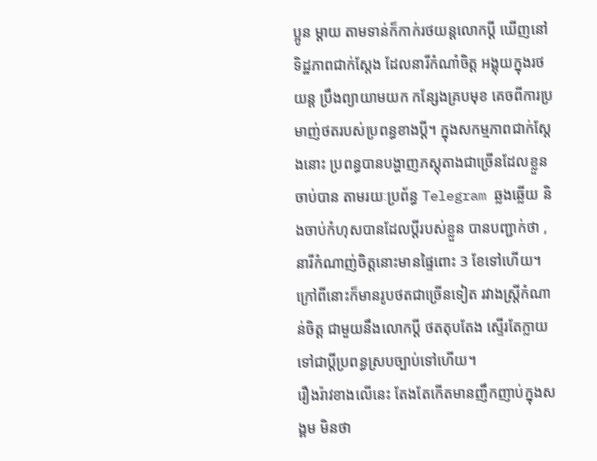ប្អូន ម្ដាយ តាមទាន់ក៏កាក់រថយន្តលោកប្ដី ឃើញនៅទិដ្ឋភាពជាក់ស្ដែង ដែលនារីកំណាំចិត្ត អង្គុយក្នុងរថយន្ត ប្រឹងព្យាយាមយក កន្សែងគ្របមុខ គេចពីការប្រមាញ់ថតរបស់ប្រពន្ធខាងប្ដី។ ក្នុងសកម្មភាពជាក់ស្ដែងនោះ ប្រពន្ធបានបង្ហាញភស្តុតាងជាច្រើនដែលខ្លួនចាប់បាន តាមរយៈប្រព័ន្ធ Telegram ឆ្លងឆ្លើយ និងចាប់កំហុសបានដែលប្ដីរបស់ខ្លួន បានបញ្ជាក់ថា , នារីកំណាញ់ចិត្តនោះមានផ្ទៃពោះ 3 ខែទៅហើយ។ ក្រៅពីនោះក៏មានរូបថតជាច្រើនទៀត រវាងស្ត្រីកំណាន់ចិត្ត ជាមួយនឹងលោកប្ដី ថតតុបតែង ស្ទើរតែក្លាយទៅជាប្ដីប្រពន្ធស្របច្បាប់ទៅហើយ។
រឿងរ៉ាវខាងលើនេះ តែងតែកើតមានញឹកញាប់ក្នុងសង្គម មិនថា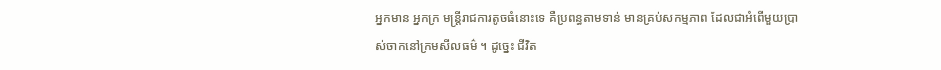អ្នកមាន អ្នកក្រ មន្ត្រីរាជការតូចធំនោះទេ គឺប្រពន្ធតាមទាន់ មានគ្រប់សកម្មភាព ដែលជាអំពើមួយប្រាស់ចាកនៅក្រមសីលធម៌ ។ ដូច្នេះ ជីវិត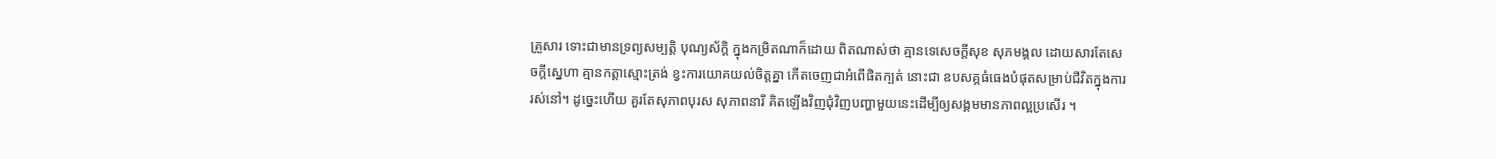គ្រួសារ ទោះជាមានទ្រព្យសម្បត្តិ បុណ្យស័ក្តិ ក្នុងកម្រិតណាក៏ដោយ ពិតណាស់ថា គ្មានទេសេចក្តីសុខ សុភមង្គល ដោយសារតែសេចក្តីស្នេហា គ្មានកត្តាស្មោះត្រង់ ខ្វះការយោគយល់ចិត្តគ្នា កើតចេញជាអំពើផិតក្បត់ នោះជា ឧបសគ្គធំធេងបំផុតសម្រាប់ជីវិតក្នុងការរស់នៅ។ ដូច្នេះហើយ គួរតែសុភាពបុរស សុភាពនារី គិតឡើងវិញជុំវិញបញ្ហាមួយនេះដើម្បីឲ្យសង្គមមានភាពល្អប្រសើរ ។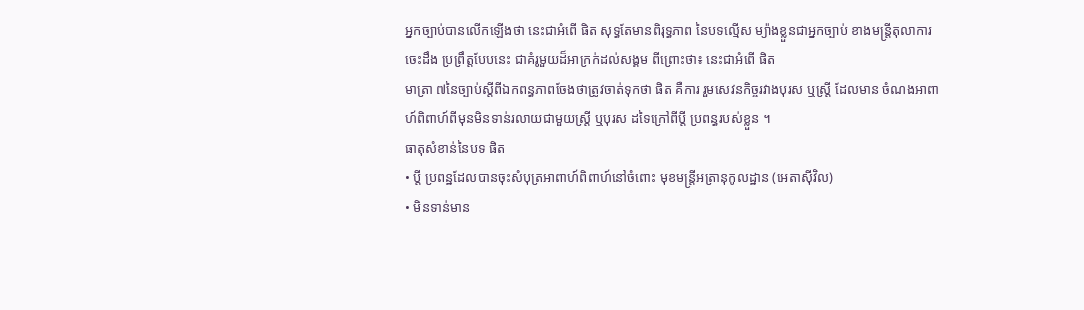អ្នកច្បាប់បានលើកឡើងថា នេះជាអំពើ ផិត សុទ្ធតែមានពិរុទ្ធភាព នៃបទល្មើស ម្យ៉ាងខ្លួនជាអ្នកច្បាប់ ខាងមន្រ្តីតុលាការ ចេះដឹង ប្រព្រឹត្តបែបនេះ ជាគំរូមួយដ៏អាក្រក់ដល់សង្គម ពីព្រោះថា៖ នេះជាអំពើ ផិត
មាត្រា ៧នៃច្បាប់ស្តីពីឯកពន្ធភាពចែងថាត្រូវចាត់ទុកថា ផិត គឺការ រួមសេវនកិច្ចរវាងបុរស ឬស្ត្រី ដែលមាន ចំណងអាពាហ៍ពិពាហ៍ពីមុនមិនទាន់រលាយជាមួយស្ត្រី ឬបុរស ដទៃក្រៅពីប្តី ប្រពន្ធរបស់ខ្លួន ។
ធាតុសំខាន់នៃបទ ផិត
• ប្តី ប្រពន្ឋដែលបានចុះសំបុត្រអាពាហ៍ពិពាហ៍នៅចំពោះ មុខមន្ត្រីអត្រានុកូលដ្ឋាន (អេតាស៊ីវិល)
• មិនទាន់មាន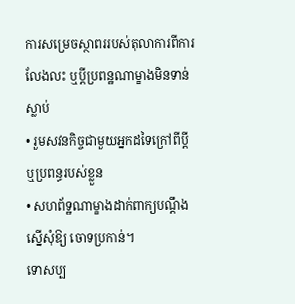ការសម្រេចស្ថាពររបស់តុលាការពីការ លែងលះ ឬប្តីប្រពន្ឋណាម្ខាងមិនទាន់ស្លាប់
• រួមសវនកិច្ចជាមួយអ្នកដទៃក្រៅពីប្តីឬប្រពន្ធរបស់ខ្លួន
• សហព័ទ្ឋណាម្ខាងដាក់ពាក្យបណ្តឹងស្នើសុំឱ្យ ចោទប្រកាន់។
ទោសប្ប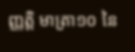ញ្ញត្តិ មាត្រា១០ នៃ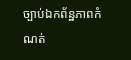ច្បាប់ឯកព័ន្ឋភាពកំណត់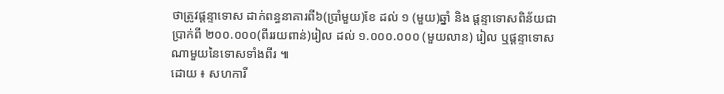ថាត្រូវផ្តន្ទាទោស ដាក់ពន្ធនាគារពី៦(ប្រាំមួយ)ខែ ដល់ ១ (មួយ)ឆ្នាំ និង ផ្តន្ទាទោសពិន័យជាប្រាក់ពី ២០០.០០០(ពីររយពាន់)រៀល ដល់ ១.០០០.០០០ (មួយលាន) រៀល ឬផ្តន្ទាទោស ណាមួយនៃទោសទាំងពីរ ៕
ដោយ ៖ សហការី